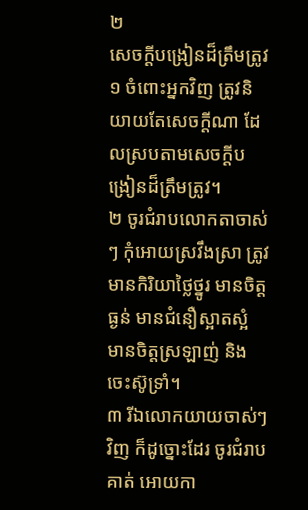២
សេចក្ដីបង្រៀនដ៏ត្រឹមត្រូវ
១ ចំពោះអ្នកវិញ ត្រូវនិយាយតែសេចក្ដីណា ដែលស្របតាមសេចក្ដីបង្រៀនដ៏ត្រឹមត្រូវ។
២ ចូរជំរាបលោកតាចាស់ៗ កុំអោយស្រវឹងស្រា ត្រូវមានកិរិយាថ្លៃថ្នូរ មានចិត្តធ្ងន់ មានជំនឿស្អាតស្អំ មានចិត្តស្រឡាញ់ និងចេះស៊ូទ្រាំ។
៣ រីឯលោកយាយចាស់ៗវិញ ក៏ដូច្នោះដែរ ចូរជំរាបគាត់ អោយកា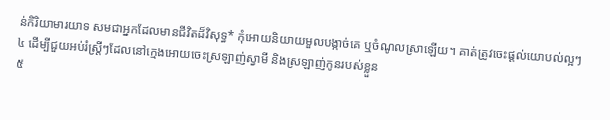ន់កិរិយាមារយាទ សមជាអ្នកដែលមានជីវិតដ៏វិសុទ្ធ* កុំអោយនិយាយមួលបង្កាច់គេ ឬចំណូលស្រាឡើយ។ គាត់ត្រូវចេះផ្ដល់យោបល់ល្អៗ
៤ ដើម្បីជួយអប់រំស្ត្រីៗដែលនៅក្មេងអោយចេះស្រឡាញ់ស្វាមី និងស្រឡាញ់កូនរបស់ខ្លួន
៥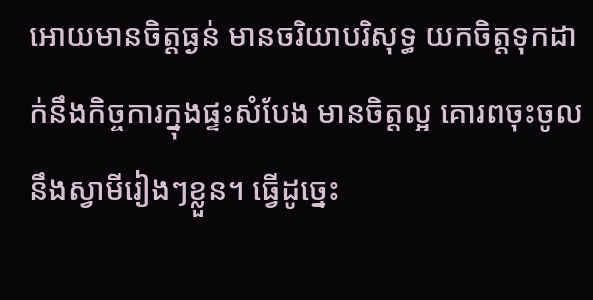អោយមានចិត្តធ្ងន់ មានចរិយាបរិសុទ្ធ យកចិត្តទុកដាក់នឹងកិច្ចការក្នុងផ្ទះសំបែង មានចិត្តល្អ គោរពចុះចូលនឹងស្វាមីរៀងៗខ្លួន។ ធ្វើដូច្នេះ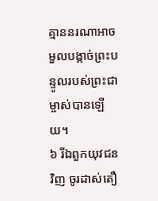គ្មាននរណាអាចមួលបង្កាច់ព្រះបន្ទូលរបស់ព្រះជាម្ចាស់បានឡើយ។
៦ រីឯពួកយុវជនវិញ ចូរដាស់តឿ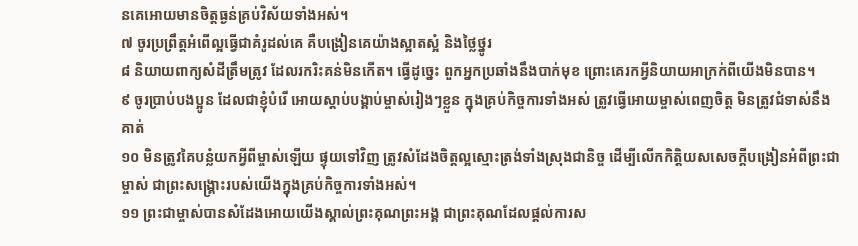នគេអោយមានចិត្តធ្ងន់គ្រប់វិស័យទាំងអស់។
៧ ចូរប្រព្រឹត្តអំពើល្អធ្វើជាគំរូដល់គេ គឺបង្រៀនគេយ៉ាងស្អាតស្អំ និងថ្លៃថ្នូរ
៨ និយាយពាក្យសំដីត្រឹមត្រូវ ដែលរករិះគន់មិនកើត។ ធ្វើដូច្នេះ ពួកអ្នកប្រឆាំងនឹងបាក់មុខ ព្រោះគេរកអ្វីនិយាយអាក្រក់ពីយើងមិនបាន។
៩ ចូរប្រាប់បងប្អូន ដែលជាខ្ញុំបំរើ អោយស្ដាប់បង្គាប់ម្ចាស់រៀងៗខ្លួន ក្នុងគ្រប់កិច្ចការទាំងអស់ ត្រូវធ្វើអោយម្ចាស់ពេញចិត្ត មិនត្រូវជំទាស់នឹងគាត់
១០ មិនត្រូវគៃបន្លំយកអ្វីពីម្ចាស់ឡើយ ផ្ទុយទៅវិញ ត្រូវសំដែងចិត្តល្អស្មោះត្រង់ទាំងស្រុងជានិច្ច ដើម្បីលើកកិត្តិយសសេចក្ដីបង្រៀនអំពីព្រះជាម្ចាស់ ជាព្រះសង្គ្រោះរបស់យើងក្នុងគ្រប់កិច្ចការទាំងអស់។
១១ ព្រះជាម្ចាស់បានសំដែងអោយយើងស្គាល់ព្រះគុណព្រះអង្គ ជាព្រះគុណដែលផ្ដល់ការស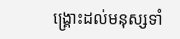ង្គ្រោះដល់មនុស្សទាំ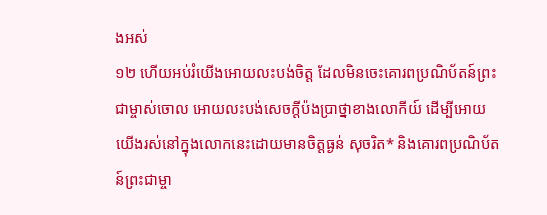ងអស់
១២ ហើយអប់រំយើងអោយលះបង់ចិត្ត ដែលមិនចេះគោរពប្រណិប័តន៍ព្រះជាម្ចាស់ចោល អោយលះបង់សេចក្ដីប៉ងប្រាថ្នាខាងលោកីយ៍ ដើម្បីអោយយើងរស់នៅក្នុងលោកនេះដោយមានចិត្តធ្ងន់ សុចរិត* និងគោរពប្រណិប័តន៍ព្រះជាម្ចា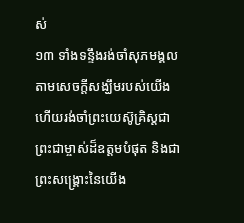ស់
១៣ ទាំងទន្ទឹងរង់ចាំសុភមង្គល តាមសេចក្ដីសង្ឃឹមរបស់យើង ហើយរង់ចាំព្រះយេស៊ូគ្រិស្ដជាព្រះជាម្ចាស់ដ៏ឧត្ដមបំផុត និងជាព្រះសង្គ្រោះនៃយើង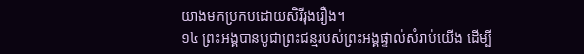យាងមកប្រកបដោយសិរីរុងរឿង។
១៤ ព្រះអង្គបានបូជាព្រះជន្មរបស់ព្រះអង្គផ្ទាល់សំរាប់យើង ដើម្បី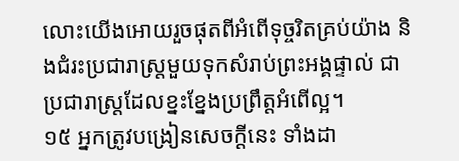លោះយើងអោយរួចផុតពីអំពើទុច្ចរិតគ្រប់យ៉ាង និងជំរះប្រជារាស្ត្រមួយទុកសំរាប់ព្រះអង្គផ្ទាល់ ជាប្រជារាស្ត្រដែលខ្នះខ្នែងប្រព្រឹត្តអំពើល្អ។
១៥ អ្នកត្រូវបង្រៀនសេចក្ដីនេះ ទាំងដា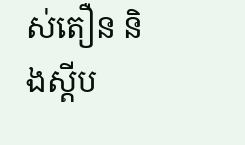ស់តឿន និងស្ដីប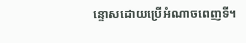ន្ទោសដោយប្រើអំណាចពេញទី។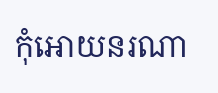កុំអោយនរណា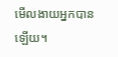មើលងាយអ្នកបានឡើយ។